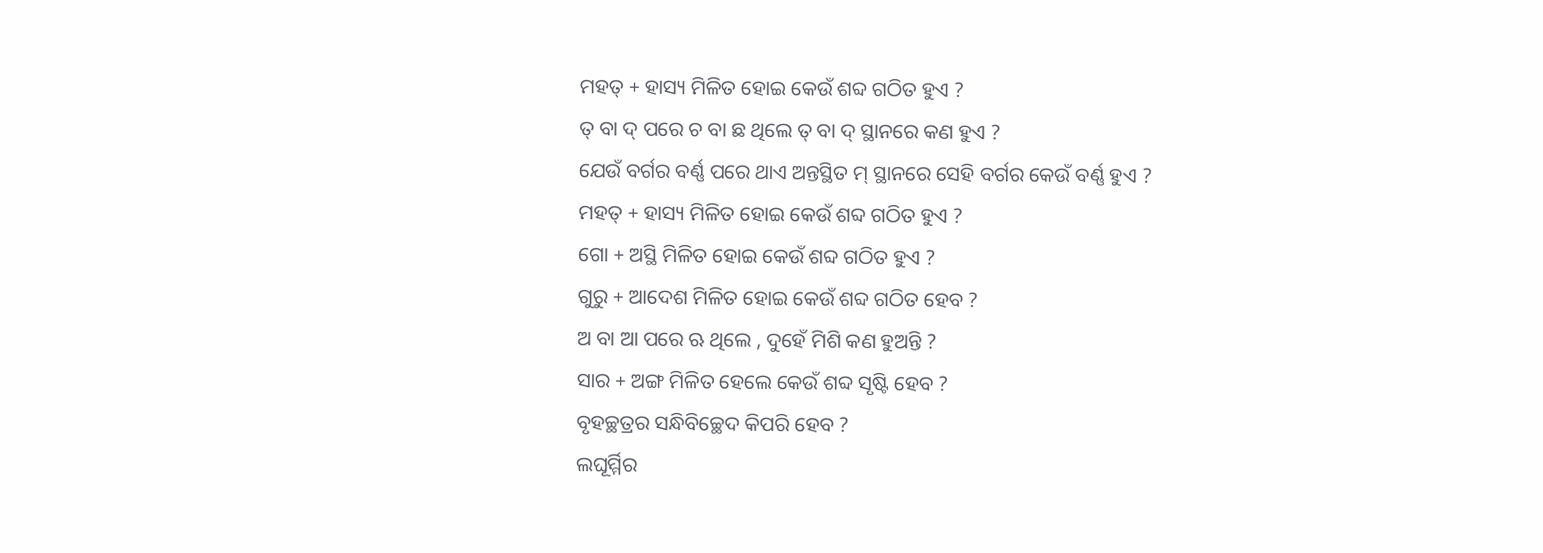ମହତ୍ + ହାସ୍ୟ ମିଳିତ ହୋଇ କେଉଁ ଶବ୍ଦ ଗଠିତ ହୁଏ ?
ତ୍ ବା ଦ୍ ପରେ ଚ ବା ଛ ଥିଲେ ତ୍ ବା ଦ୍ ସ୍ଥାନରେ କଣ ହୁଏ ?
ଯେଉଁ ବର୍ଗର ବର୍ଣ୍ଣ ପରେ ଥାଏ ଅନ୍ତସ୍ଥିତ ମ୍ ସ୍ଥାନରେ ସେହି ବର୍ଗର କେଉଁ ବର୍ଣ୍ଣ ହୁଏ ?
ମହତ୍ + ହାସ୍ୟ ମିଳିତ ହୋଇ କେଉଁ ଶବ୍ଦ ଗଠିତ ହୁଏ ?
ଗୋ + ଅସ୍ଥି ମିଳିତ ହୋଇ କେଉଁ ଶବ୍ଦ ଗଠିତ ହୁଏ ?
ଗୁରୁ + ଆଦେଶ ମିଳିତ ହୋଇ କେଉଁ ଶବ୍ଦ ଗଠିତ ହେବ ?
ଅ ବା ଆ ପରେ ଋ ଥିଲେ , ଦୁହେଁ ମିଶି କଣ ହୁଅନ୍ତି ?
ସାର + ଅଙ୍ଗ ମିଳିତ ହେଲେ କେଉଁ ଶବ୍ଦ ସୃଷ୍ଟି ହେବ ?
ବୃହଚ୍ଛତ୍ରର ସନ୍ଧିବିଚ୍ଛେଦ କିପରି ହେବ ?
ଲଘୂର୍ମ୍ମିର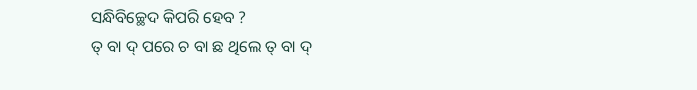ସନ୍ଧିବିଚ୍ଛେଦ କିପରି ହେବ ?
ତ୍ ବା ଦ୍ ପରେ ଚ ବା ଛ ଥିଲେ ତ୍ ବା ଦ୍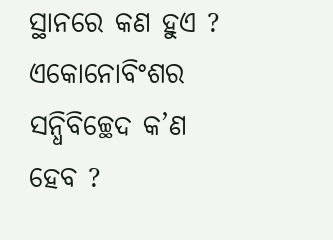ସ୍ଥାନରେ କଣ ହୁଏ ?
ଏକୋନୋବିଂଶର ସନ୍ଧିବିଚ୍ଛେଦ କ’ଣ ହେବ ?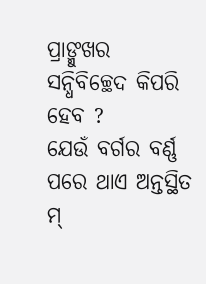ପ୍ରାଙ୍ମୁଖର ସନ୍ଧିବିଚ୍ଛେଦ କିପରି ହେବ ?
ଯେଉଁ ବର୍ଗର ବର୍ଣ୍ଣ ପରେ ଥାଏ ଅନ୍ତସ୍ଥିତ ମ୍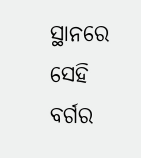ସ୍ଥାନରେ ସେହି ବର୍ଗର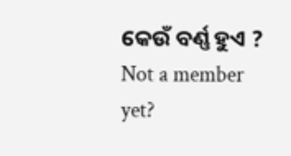କେଉଁ ବର୍ଣ୍ଣ ହୁଏ ?
Not a member yet?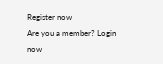Register now
Are you a member? Login now